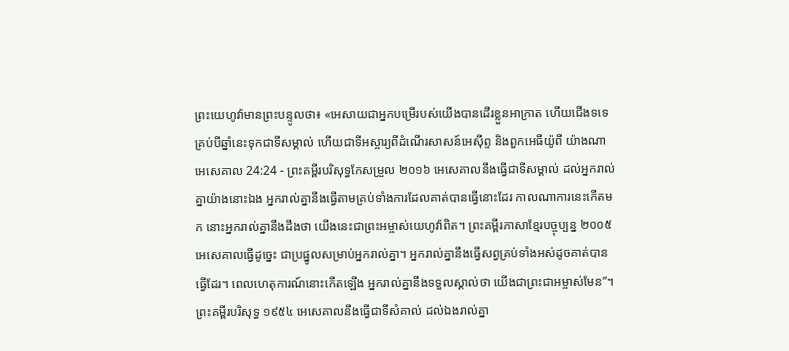ព្រះយេហូវ៉ាមានព្រះបន្ទូលថា៖ «អេសាយជាអ្នកបម្រើរបស់យើងបានដើរខ្លួនអាក្រាត ហើយជើងទទេគ្រប់បីឆ្នាំនេះទុកជាទីសម្គាល់ ហើយជាទីអស្ចារ្យពីដំណើរសាសន៍អេស៊ីព្ទ និងពួកអេធីយ៉ូពី យ៉ាងណា
អេសេគាល 24:24 - ព្រះគម្ពីរបរិសុទ្ធកែសម្រួល ២០១៦ អេសេគាលនឹងធ្វើជាទីសម្គាល់ ដល់អ្នករាល់គ្នាយ៉ាងនោះឯង អ្នករាល់គ្នានឹងធ្វើតាមគ្រប់ទាំងការដែលគាត់បានធ្វើនោះដែរ កាលណាការនេះកើតមក នោះអ្នករាល់គ្នានឹងដឹងថា យើងនេះជាព្រះអម្ចាស់យេហូវ៉ាពិត។ ព្រះគម្ពីរភាសាខ្មែរបច្ចុប្បន្ន ២០០៥ អេសេគាលធ្វើដូច្នេះ ជាប្រផ្នូលសម្រាប់អ្នករាល់គ្នា។ អ្នករាល់គ្នានឹងធ្វើសព្វគ្រប់ទាំងអស់ដូចគាត់បានធ្វើដែរ។ ពេលហេតុការណ៍នោះកើតឡើង អ្នករាល់គ្នានឹងទទួលស្គាល់ថា យើងជាព្រះជាអម្ចាស់មែន”។ ព្រះគម្ពីរបរិសុទ្ធ ១៩៥៤ អេសេគាលនឹងធ្វើជាទីសំគាល់ ដល់ឯងរាល់គ្នា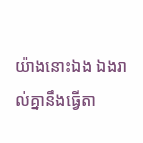យ៉ាងនោះឯង ឯងរាល់គ្នានឹងធ្វើតា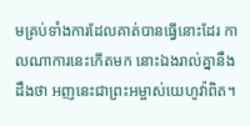មគ្រប់ទាំងការដែលគាត់បានធ្វើនោះដែរ កាលណាការនេះកើតមក នោះឯងរាល់គ្នានឹងដឹងថា អញនេះជាព្រះអម្ចាស់យេហូវ៉ាពិត។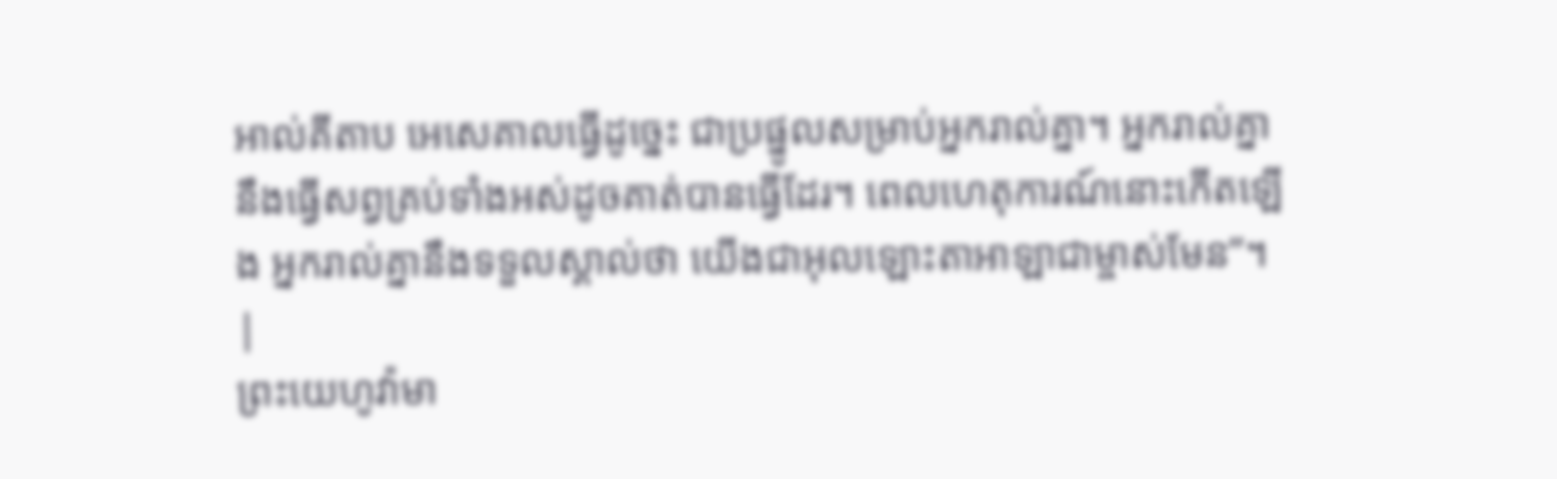អាល់គីតាប អេសេគាលធ្វើដូច្នេះ ជាប្រផ្នូលសម្រាប់អ្នករាល់គ្នា។ អ្នករាល់គ្នានឹងធ្វើសព្វគ្រប់ទាំងអស់ដូចគាត់បានធ្វើដែរ។ ពេលហេតុការណ៍នោះកើតឡើង អ្នករាល់គ្នានឹងទទួលស្គាល់ថា យើងជាអុលឡោះតាអាឡាជាម្ចាស់មែន”។ |
ព្រះយេហូវ៉ាមា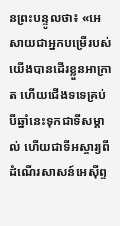នព្រះបន្ទូលថា៖ «អេសាយជាអ្នកបម្រើរបស់យើងបានដើរខ្លួនអាក្រាត ហើយជើងទទេគ្រប់បីឆ្នាំនេះទុកជាទីសម្គាល់ ហើយជាទីអស្ចារ្យពីដំណើរសាសន៍អេស៊ីព្ទ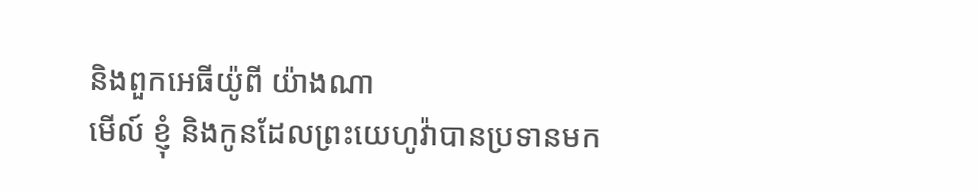និងពួកអេធីយ៉ូពី យ៉ាងណា
មើល៍ ខ្ញុំ និងកូនដែលព្រះយេហូវ៉ាបានប្រទានមក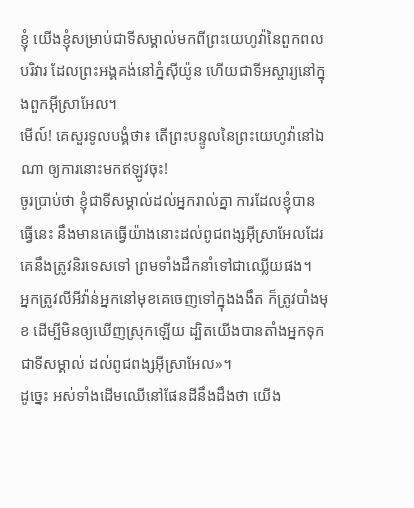ខ្ញុំ យើងខ្ញុំសម្រាប់ជាទីសម្គាល់មកពីព្រះយេហូវ៉ានៃពួកពលបរិវារ ដែលព្រះអង្គគង់នៅភ្នំស៊ីយ៉ូន ហើយជាទីអស្ចារ្យនៅក្នុងពួកអ៊ីស្រាអែល។
មើល៍! គេសួរទូលបង្គំថា៖ តើព្រះបន្ទូលនៃព្រះយេហូវ៉ានៅឯណា ឲ្យការនោះមកឥឡូវចុះ!
ចូរប្រាប់ថា ខ្ញុំជាទីសម្គាល់ដល់អ្នករាល់គ្នា ការដែលខ្ញុំបានធ្វើនេះ នឹងមានគេធ្វើយ៉ាងនោះដល់ពូជពង្សអ៊ីស្រាអែលដែរ គេនឹងត្រូវនិរទេសទៅ ព្រមទាំងដឹកនាំទៅជាឈ្លើយផង។
អ្នកត្រូវលីអីវ៉ាន់អ្នកនៅមុខគេចេញទៅក្នុងងងឹត ក៏ត្រូវបាំងមុខ ដើម្បីមិនឲ្យឃើញស្រុកឡើយ ដ្បិតយើងបានតាំងអ្នកទុកជាទីសម្គាល់ ដល់ពូជពង្សអ៊ីស្រាអែល»។
ដូច្នេះ អស់ទាំងដើមឈើនៅផែនដីនឹងដឹងថា យើង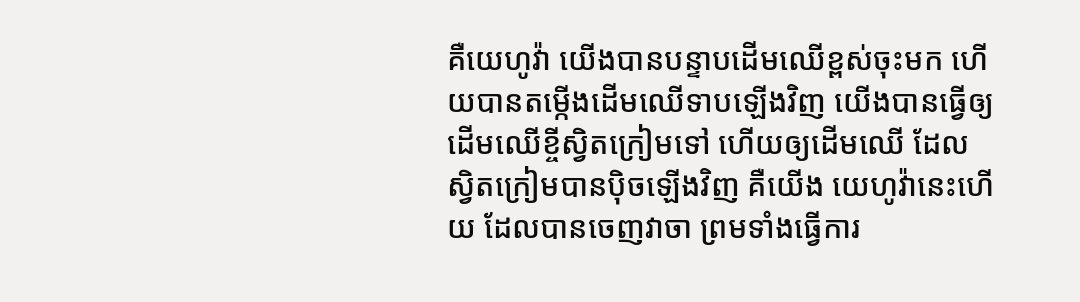គឺយេហូវ៉ា យើងបានបន្ទាបដើមឈើខ្ពស់ចុះមក ហើយបានតម្កើងដើមឈើទាបឡើងវិញ យើងបានធ្វើឲ្យដើមឈើខ្ចីស្វិតក្រៀមទៅ ហើយឲ្យដើមឈើ ដែលស្វិតក្រៀមបានប៉ិចឡើងវិញ គឺយើង យេហូវ៉ានេះហើយ ដែលបានចេញវាចា ព្រមទាំងធ្វើការ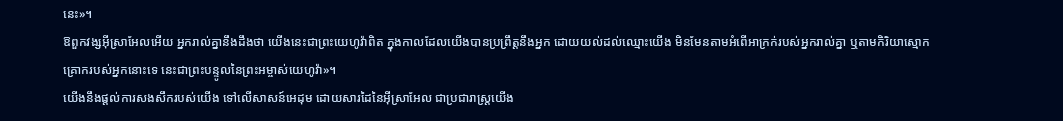នេះ»។
ឱពួកវង្សអ៊ីស្រាអែលអើយ អ្នករាល់គ្នានឹងដឹងថា យើងនេះជាព្រះយេហូវ៉ាពិត ក្នុងកាលដែលយើងបានប្រព្រឹត្តនឹងអ្នក ដោយយល់ដល់ឈ្មោះយើង មិនមែនតាមអំពើអាក្រក់របស់អ្នករាល់គ្នា ឬតាមកិរិយាស្មោកគ្រោករបស់អ្នកនោះទេ នេះជាព្រះបន្ទូលនៃព្រះអម្ចាស់យេហូវ៉ា»។
យើងនឹងផ្តល់ការសងសឹករបស់យើង ទៅលើសាសន៍អេដុម ដោយសារដៃនៃអ៊ីស្រាអែល ជាប្រជារាស្ត្រយើង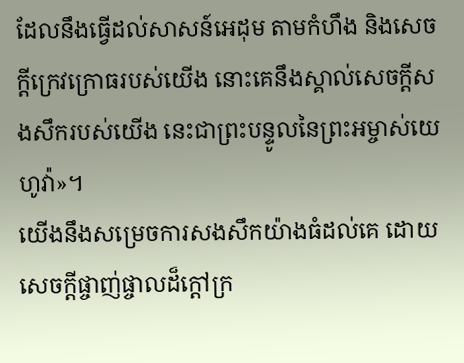ដែលនឹងធ្វើដល់សាសន៍អេដុម តាមកំហឹង និងសេចក្ដីក្រេវក្រោធរបស់យើង នោះគេនឹងស្គាល់សេចក្ដីសងសឹករបស់យើង នេះជាព្រះបន្ទូលនៃព្រះអម្ចាស់យេហូវ៉ា»។
យើងនឹងសម្រេចការសងសឹកយ៉ាងធំដល់គេ ដោយសេចក្ដីផ្ចាញ់ផ្ចាលដ៏ក្តៅក្រ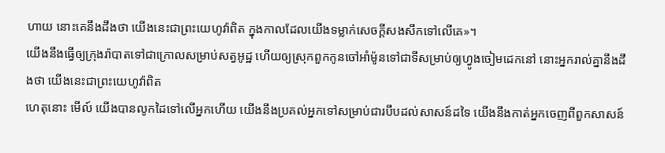ហាយ នោះគេនឹងដឹងថា យើងនេះជាព្រះយេហូវ៉ាពិត ក្នុងកាលដែលយើងទម្លាក់សេចក្ដីសងសឹកទៅលើគេ»។
យើងនឹងធ្វើឲ្យក្រុងរ៉ាបាតទៅជាក្រោលសម្រាប់សត្វអូដ្ឋ ហើយឲ្យស្រុកពួកកូនចៅអាំម៉ូនទៅជាទីសម្រាប់ឲ្យហ្វូងចៀមដេកនៅ នោះអ្នករាល់គ្នានឹងដឹងថា យើងនេះជាព្រះយេហូវ៉ាពិត
ហេតុនោះ មើល៍ យើងបានលូកដៃទៅលើអ្នកហើយ យើងនឹងប្រគល់អ្នកទៅសម្រាប់ជារបឹបដល់សាសន៍ដទៃ យើងនឹងកាត់អ្នកចេញពីពួកសាសន៍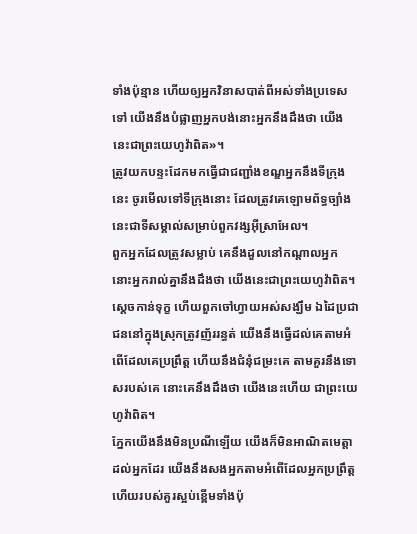ទាំងប៉ុន្មាន ហើយឲ្យអ្នកវិនាសបាត់ពីអស់ទាំងប្រទេសទៅ យើងនឹងបំផ្លាញអ្នកបង់នោះអ្នកនឹងដឹងថា យើងនេះជាព្រះយេហូវ៉ាពិត»។
ត្រូវយកបន្ទះដែកមកធ្វើជាជញ្ជាំងខណ្ឌអ្នកនឹងទីក្រុងនេះ ចូរមើលទៅទីក្រុងនោះ ដែលត្រូវគេឡោមព័ទ្ធច្បាំង នេះជាទីសម្គាល់សម្រាប់ពួកវង្សអ៊ីស្រាអែល។
ពួកអ្នកដែលត្រូវសម្លាប់ គេនឹងដួលនៅកណ្ដាលអ្នក នោះអ្នករាល់គ្នានឹងដឹងថា យើងនេះជាព្រះយេហូវ៉ាពិត។
ស្តេចកាន់ទុក្ខ ហើយពួកចៅហ្វាយអស់សង្ឃឹម ឯដៃប្រជាជននៅក្នុងស្រុកត្រូវញ័ររន្ធត់ យើងនឹងធ្វើដល់គេតាមអំពើដែលគេប្រព្រឹត្ត ហើយនឹងជំនុំជម្រះគេ តាមគួរនឹងទោសរបស់គេ នោះគេនឹងដឹងថា យើងនេះហើយ ជាព្រះយេហូវ៉ាពិត។
ភ្នែកយើងនឹងមិនប្រណីឡើយ យើងក៏មិនអាណិតមេត្តាដល់អ្នកដែរ យើងនឹងសងអ្នកតាមអំពើដែលអ្នកប្រព្រឹត្ត ហើយរបស់គួរស្អប់ខ្ពើមទាំងប៉ុ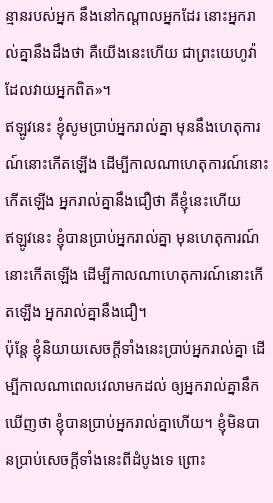ន្មានរបស់អ្នក នឹងនៅកណ្ដាលអ្នកដែរ នោះអ្នករាល់គ្នានឹងដឹងថា គឺយើងនេះហើយ ជាព្រះយេហូវ៉ាដែលវាយអ្នកពិត»។
ឥឡូវនេះ ខ្ញុំសូមប្រាប់អ្នករាល់គ្នា មុននឹងហេតុការណ៍នោះកើតឡើង ដើម្បីកាលណាហេតុការណ៍នោះកើតឡើង អ្នករាល់គ្នានឹងជឿថា គឺខ្ញុំនេះហើយ
ឥឡូវនេះ ខ្ញុំបានប្រាប់អ្នករាល់គ្នា មុនហេតុការណ៍នោះកើតឡើង ដើម្បីកាលណាហេតុការណ៍នោះកើតឡើង អ្នករាល់គ្នានឹងជឿ។
ប៉ុន្តែ ខ្ញុំនិយាយសេចក្តីទាំងនេះប្រាប់អ្នករាល់គ្នា ដើម្បីកាលណាពេលវេលាមកដល់ ឲ្យអ្នករាល់គ្នានឹកឃើញថា ខ្ញុំបានប្រាប់អ្នករាល់គ្នាហើយ។ ខ្ញុំមិនបានប្រាប់សេចក្ដីទាំងនេះពីដំបូងទេ ព្រោះ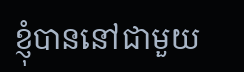ខ្ញុំបាននៅជាមួយ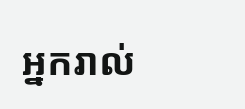អ្នករាល់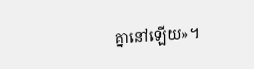គ្នានៅឡើយ»។